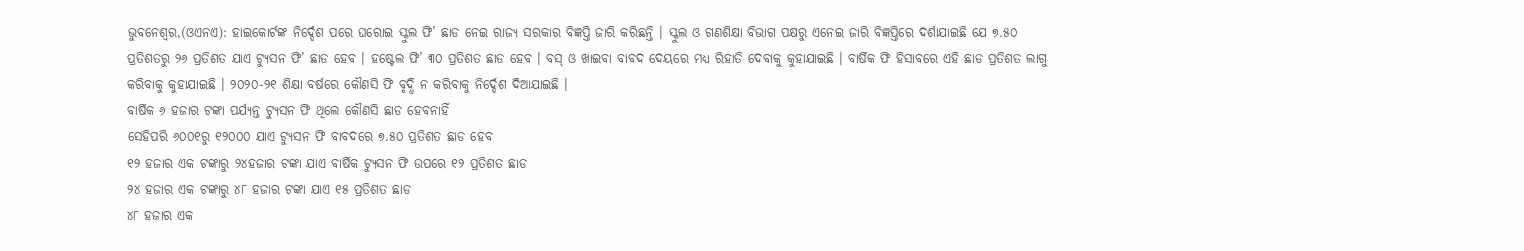ଭୁବନେଶ୍ୱର,(ଓଏନଏ): ହାଇକୋର୍ଟଙ୍କ ନିର୍ଦ୍ଦେଶ ପରେ ଘରୋଇ ସ୍କୁଲ ଫି’ ଛାଡ ନେଇ ରାଜ୍ୟ ସରକାର ବିଜ୍ଞପ୍ତି ଜାରି କରିଛନ୍ତି । ସ୍କୁଲ ଓ ଗଣଶିକ୍ଷା ବିଭାଗ ପକ୍ଷରୁ ଏନେଇ ଜାରି ବିଜ୍ଞପ୍ତିରେ ଦର୍ଶାଯାଇଛି ଯେ ୭.୫୦ ପ୍ରତିଶତରୁ ୨୬ ପ୍ରତିଶତ ଯାଏ ଟ୍ୟୁସନ ଫି’ ଛାଡ ହେବ । ହଷ୍ଟେଲ ଫି’ ୩୦ ପ୍ରତିଶତ ଛାଡ ହେବ । ବସ୍ ଓ ଖାଇବା ବାବଦ ଦେୟରେ ମଧ୍ୟ ରିହାତି ଦେବାକୁ କୁହାଯାଇଛି । ବାର୍ଷିକ ଫି ହିସାବରେ ଏହି ଛାଡ ପ୍ରତିଶତ ଲାଗୁ କରିବାକୁ କୁହାଯାଇଛି । ୨୦୨୦-୨୧ ଶିକ୍ଷା ବର୍ଷରେ କୌଣସି ଫି ବୃଦ୍ଧି ନ କରିବାକୁ ନିର୍ଦ୍ଦେଶ ଦିଆଯାଇଛି ।
ବାର୍ଷିକ ୬ ହଜାର ଟଙ୍କା ପର୍ଯ୍ୟନ୍ତ ଟ୍ୟୁସନ ଫି ଥିଲେ କୌଣସି ଛାଡ ହେବନାହିଁ
ସେହିପରି ୬୦୦୧ରୁ ୧୨୦୦୦ ଯାଏ ଟ୍ୟୁସନ ଫି ବାବଦରେ ୭.୫୦ ପ୍ରତିଶତ ଛାଡ ହେବ
୧୨ ହଜାର ଏକ ଟଙ୍କାରୁ ୨୪ହଜାର ଟଙ୍କା ଯାଏ ବାର୍ଷିକ ଟ୍ୟୁସନ ଫି ଉପରେ ୧୨ ପ୍ରତିଶତ ଛାଡ
୨୪ ହଜାର ଏକ ଟଙ୍କାରୁ ୪୮ ହଜାର ଟଙ୍କା ଯାଏ ୧୫ ପ୍ରତିଶତ ଛାଡ
୪୮ ହଜାର ଏକ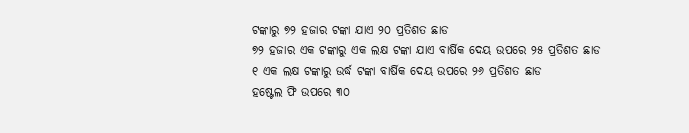ଟଙ୍କାରୁ ୭୨ ହଜାର ଟଙ୍କା ଯାଏ ୨୦ ପ୍ରତିଶତ ଛାଡ
୭୨ ହଜାର ଏକ ଟଙ୍କାରୁ ଏକ ଲକ୍ଷ ଟଙ୍କା ଯାଏ ବାର୍ଷିକ ଦେୟ ଉପରେ ୨୫ ପ୍ରତିଶତ ଛାଡ
୧ ଏକ ଲକ୍ଷ ଟଙ୍କାରୁ ଉର୍ଦ୍ଧ ଟଙ୍କା ବାର୍ଷିକ ଦେୟ ଉପରେ ୨୬ ପ୍ରତିଶତ ଛାଡ
ହଷ୍ଟେଲ ଫି ଉପରେ ୩୦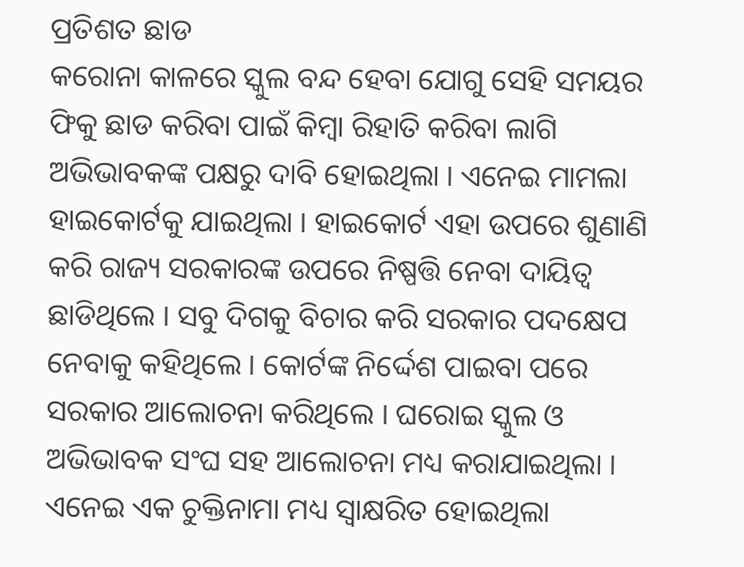ପ୍ରତିଶତ ଛାଡ
କରୋନା କାଳରେ ସ୍କୁଲ ବନ୍ଦ ହେବା ଯୋଗୁ ସେହି ସମୟର ଫିକୁ ଛାଡ କରିବା ପାଇଁ କିମ୍ବା ରିହାତି କରିବା ଲାଗି ଅଭିଭାବକଙ୍କ ପକ୍ଷରୁ ଦାବି ହୋଇଥିଲା । ଏନେଇ ମାମଲା ହାଇକୋର୍ଟକୁ ଯାଇଥିଲା । ହାଇକୋର୍ଟ ଏହା ଉପରେ ଶୁଣାଣି କରି ରାଜ୍ୟ ସରକାରଙ୍କ ଉପରେ ନିଷ୍ପତ୍ତି ନେବା ଦାୟିତ୍ୱ ଛାଡିଥିଲେ । ସବୁ ଦିଗକୁ ବିଚାର କରି ସରକାର ପଦକ୍ଷେପ ନେବାକୁ କହିଥିଲେ । କୋର୍ଟଙ୍କ ନିର୍ଦ୍ଦେଶ ପାଇବା ପରେ ସରକାର ଆଲୋଚନା କରିଥିଲେ । ଘରୋଇ ସ୍କୁଲ ଓ ଅଭିଭାବକ ସଂଘ ସହ ଆଲୋଚନା ମଧ୍ୟ କରାଯାଇଥିଲା । ଏନେଇ ଏକ ଚୁକ୍ତିନାମା ମଧ୍ୟ ସ୍ୱାକ୍ଷରିତ ହୋଇଥିଲା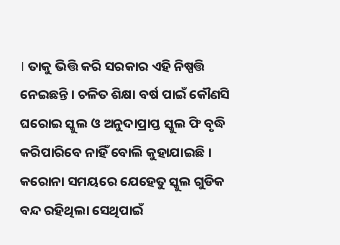। ତାକୁ ଭିତ୍ତି କରି ସରକାର ଏହି ନିଷ୍ପତ୍ତି ନେଇଛନ୍ତି । ଚଳିତ ଶିକ୍ଷା ବର୍ଷ ପାଇଁ କୌଣସି ଘରୋଇ ସ୍କୁଲ ଓ ଅନୁଦାପ୍ରାପ୍ତ ସ୍କୁଲ ଫି ବୃଦ୍ଧି କରିପାରିବେ ନାହିଁ ବୋଲି କୁହାଯାଇଛି । କରୋନା ସମୟରେ ଯେହେତୁ ସ୍କୁଲ ଗୁଡିକ ବନ୍ଦ ରହିଥିଲା ସେଥିପାଇଁ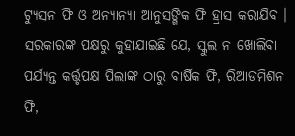ଟ୍ୟୁସନ ଫି ଓ ଅନ୍ୟାନ୍ୟା ଆନୁସଙ୍ଗିକ ଫି ହ୍ରାସ କରାଯିବ ।
ସରକାରଙ୍କ ପକ୍ଷରୁ କୁହାଯାଇଛି ଯେ, ସ୍କୁଲ ନ ଖୋଲିବା ପର୍ଯ୍ୟନ୍ତ କର୍ତ୍ତୃପକ୍ଷ ପିଲାଙ୍କ ଠାରୁ ବାର୍ଷିକ ଫି, ରିଆଡମିଶନ ଫି,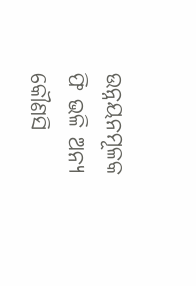ଉନ୍ନୟନମୂଳକ ଫି ଭଳି ଅନ୍ୟ କୌଣସି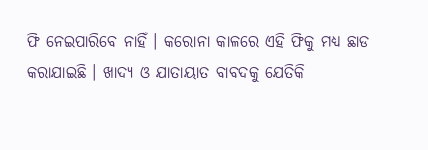ଫି ନେଇପାରିବେ ନାହିଁ । କରୋନା କାଳରେ ଏହି ଫିକୁ ମଧ୍ୟ ଛାଡ କରାଯାଇଛି । ଖାଦ୍ୟ ଓ ଯାତାୟାତ ବାବଦକୁ ଯେତିକି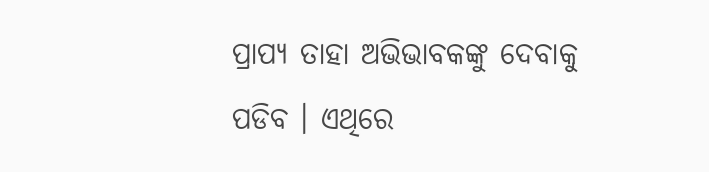ପ୍ରାପ୍ୟ ତାହା ଅଭିଭାବକଙ୍କୁ ଦେବାକୁ ପଡିବ । ଏଥିରେ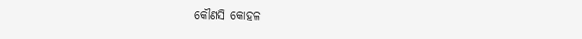କୌଣସି କୋହଳ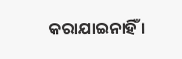କରାଯାଇନାହିଁ ।